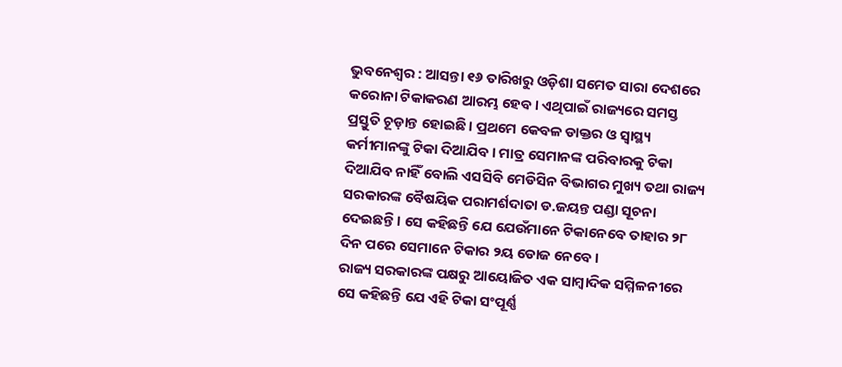ଭୁବନେଶ୍ବର : ଆସନ୍ତା ୧୬ ତାରିଖରୁ ଓଡ଼ିଶା ସମେତ ସାରା ଦେଶରେ କରୋନା ଟିକାକରଣ ଆରମ୍ଭ ହେବ । ଏଥିପାଇଁ ରାଜ୍ୟରେ ସମସ୍ତ ପ୍ରସ୍ତୁତି ଚୂଡ଼ାନ୍ତ ହୋଇଛି । ପ୍ରଥମେ କେବଳ ଡାକ୍ତର ଓ ସ୍ବାସ୍ଥ୍ୟ କର୍ମୀମାନଙ୍କୁ ଟିକା ଦିଆଯିବ । ମାତ୍ର ସେମାନଙ୍କ ପରିବାରକୁ ଟିକା ଦିଆଯିବ ନାହିଁ ବୋଲି ଏସସିବି ମେଡିସିନ ବିଭାଗର ମୁଖ୍ୟ ତଥା ରାଜ୍ୟ ସରକାରଙ୍କ ବୈଷୟିକ ପରାମର୍ଶଦାତା ଡ.ଜୟନ୍ତ ପଣ୍ଡା ସୂଚନା ଦେଇଛନ୍ତି । ସେ କହିଛନ୍ତି ଯେ ଯେଉଁମାନେ ଟିକାନେବେ ତାହାର ୨୮ ଦିନ ପରେ ସେମାନେ ଟିକାର ୨ୟ ଡୋଜ ନେବେ ।
ରାଜ୍ୟ ସରକାରଙ୍କ ପକ୍ଷରୁ ଆୟୋଜିତ ଏକ ସାମ୍ବାଦିକ ସମ୍ମିଳନୀରେ ସେ କହିଛନ୍ତି ଯେ ଏହି ଟିକା ସଂପୂର୍ଣ୍ଣ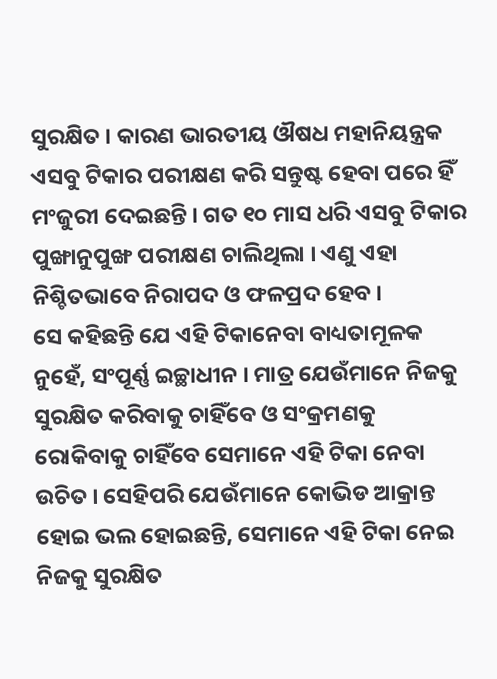ସୁରକ୍ଷିତ । କାରଣ ଭାରତୀୟ ଔଷଧ ମହାନିୟନ୍ତ୍ରକ ଏସବୁ ଟିକାର ପରୀକ୍ଷଣ କରି ସନ୍ତୁଷ୍ଟ ହେବା ପରେ ହିଁ ମଂଜୁରୀ ଦେଇଛନ୍ତି । ଗତ ୧୦ ମାସ ଧରି ଏସବୁ ଟିକାର ପୁଙ୍ଖାନୁପୁଙ୍ଖ ପରୀକ୍ଷଣ ଚାଲିଥିଲା । ଏଣୁ ଏହା ନିଶ୍ଚିତଭାବେ ନିରାପଦ ଓ ଫଳପ୍ରଦ ହେବ ।
ସେ କହିଛନ୍ତି ଯେ ଏହି ଟିକାନେବା ବାଧ୍ୟତାମୂଳକ ନୁହେଁ, ସଂପୂର୍ଣ୍ଣ ଇଚ୍ଛାଧୀନ । ମାତ୍ର ଯେଉଁମାନେ ନିଜକୁ ସୁରକ୍ଷିତ କରିବାକୁ ଚାହିଁବେ ଓ ସଂକ୍ରମଣକୁ ରୋକିବାକୁ ଚାହିଁବେ ସେମାନେ ଏହି ଟିକା ନେବା ଉଚିତ । ସେହିପରି ଯେଉଁମାନେ କୋଭିଡ ଆକ୍ରାନ୍ତ ହୋଇ ଭଲ ହୋଇଛନ୍ତି, ସେମାନେ ଏହି ଟିକା ନେଇ ନିଜକୁ ସୁରକ୍ଷିତ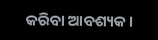କରିବା ଆବଶ୍ୟକ ।